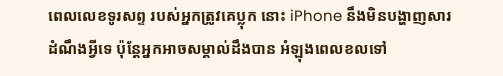ពេលលេខទូរសព្ទ របស់អ្នកត្រូវគេប្លុក នោះ iPhone នឹងមិនបង្ហាញសារដំណឹងអ្វីទេ ប៉ុន្ដែអ្នកអាចសម្គាល់ដឹងបាន អំឡុងពេលខលទៅ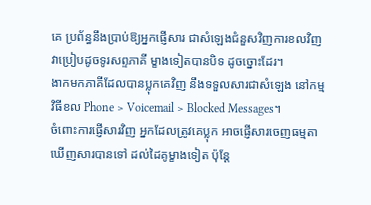គេ ប្រព័ន្ធនឹងប្រាប់ឱ្យអ្នកផ្ញើសារ ជាសំឡេងជំនួសវិញការខលវិញ វាប្រៀបដូចទូរសព្ទភាគី ម្ខាងទៀតបានបិទ ដូចច្នោះដែរ។
ងាកមកភាគីដែលបានប្លុកគេវិញ នឹងទទួលសារជាសំឡេង នៅកម្មវិធីខល Phone > Voicemail > Blocked Messages។
ចំពោះការផ្ញើសារវិញ អ្នកដែលត្រូវគេប្លុក អាចផ្ញើសារចេញធម្មតា ឃើញសារបានទៅ ដល់ដៃគូម្ខាងទៀត ប៉ុន្ដែ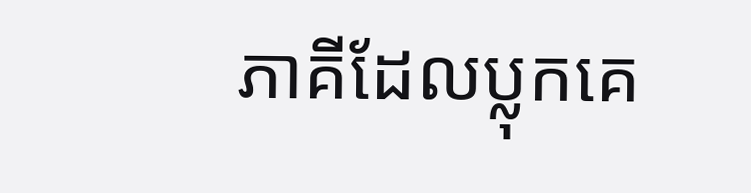ភាគីដែលប្លុកគេ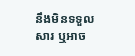នឹងមិនទទួលសារ ឬអាច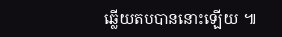ឆ្លើយតបបាននោះឡើយ ៕